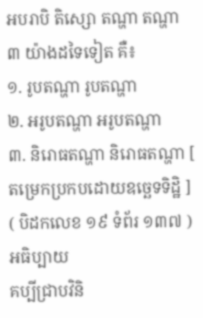អបរាបិ តិស្សោ តណ្ហា តណ្ហា ៣ យ៉ាងដទៃទៀត គឺ៖
១. រូបតណ្ហា រូបតណ្ហា
២. អរូបតណ្ហា អរូបតណ្ហា
៣. និរោធតណ្ហា និរោធតណ្ហា [ តម្រេកប្រកបដោយឧច្ឆេទទិដ្ឋិ ]
( បិដកលេខ ១៩ ទំព័រ ១៣៧ )
អធិប្បាយ
គប្បីជ្រាបវិនិ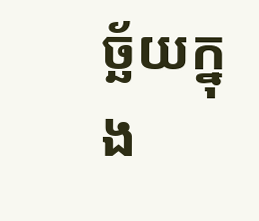ច្ឆ័យក្នុង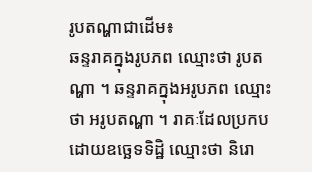រូបតណ្ហាជាដើម៖
ឆន្ទរាគក្នុងរូបភព ឈ្មោះថា រូបតណ្ហា ។ ឆន្ទរាគក្នុងអរូបភព ឈ្មោះថា អរូបតណ្ហា ។ រាគៈដែលប្រកបដោយឧច្ឆេទទិដ្ឋិ ឈ្មោះថា និរោ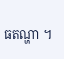ធតណ្ហា ។